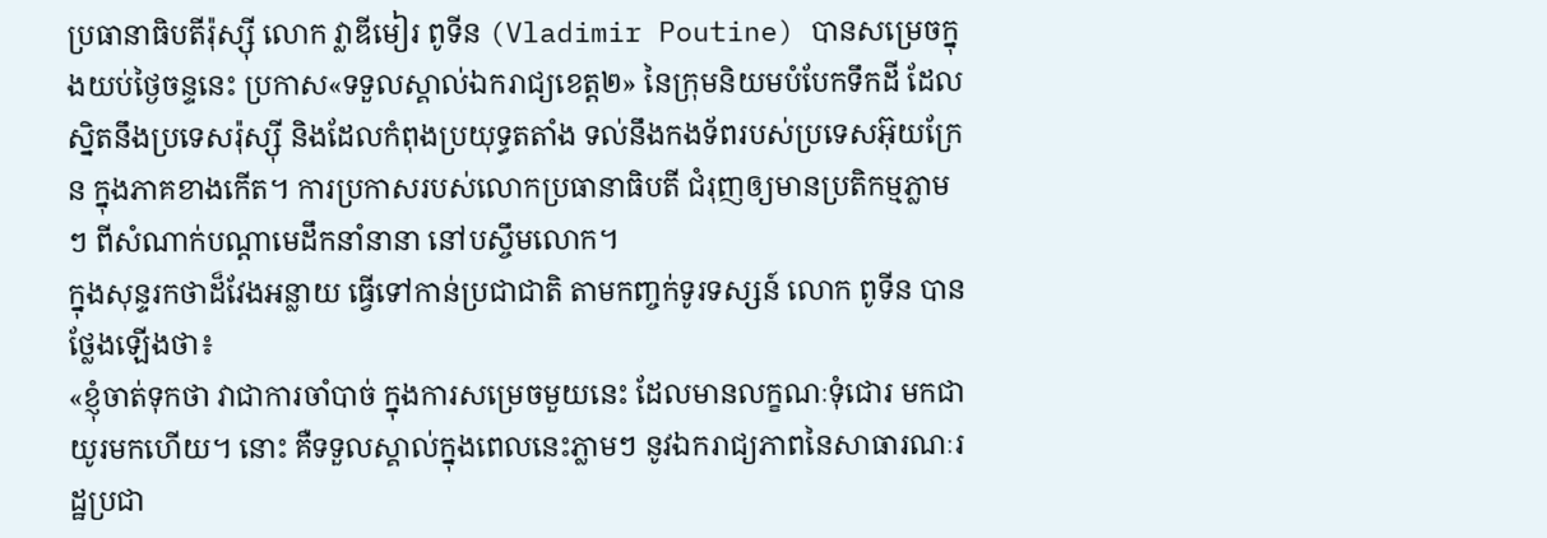ប្រធានាធិបតីរ៉ុស្ស៊ី លោក វ្លាឌីមៀរ ពូទីន (Vladimir Poutine) បានសម្រេចក្នុងយប់ថ្ងៃចន្ទនេះ ប្រកាស«ទទួលស្គាល់ឯករាជ្យខេត្ត២» នៃក្រុមនិយមបំបែកទឹកដី ដែលស្និតនឹងប្រទេសរ៉ុស្ស៊ី និងដែលកំពុងប្រយុទ្ធតតាំង ទល់នឹងកងទ័ពរបស់ប្រទេសអ៊ុយក្រែន ក្នុងភាគខាងកើត។ ការប្រកាសរបស់លោកប្រធានាធិបតី ជំរុញឲ្យមានប្រតិកម្មភ្លាមៗ ពីសំណាក់បណ្ដាមេដឹកនាំនានា នៅបស្ចឹមលោក។
ក្នុងសុន្ទរកថាដ៏វែងអន្លាយ ធ្វើទៅកាន់ប្រជាជាតិ តាមកញ្ចក់ទូរទស្សន៍ លោក ពូទីន បានថ្លែងឡើងថា៖
«ខ្ញុំចាត់ទុកថា វាជាការចាំបាច់ ក្នុងការសម្រេចមួយនេះ ដែលមានលក្ខណៈទុំជោរ មកជាយូរមកហើយ។ នោះ គឺទទួលស្គាល់ក្នុងពេលនេះភ្លាមៗ នូវឯករាជ្យភាពនៃសាធារណៈរដ្ឋប្រជា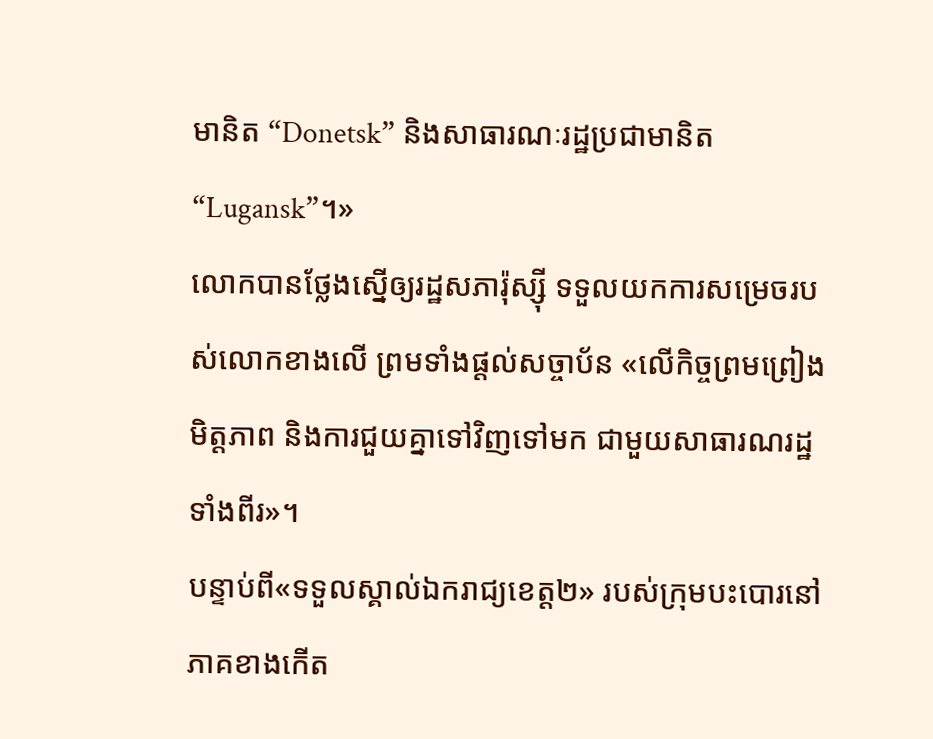មានិត “Donetsk” និងសាធារណៈរដ្ឋប្រជាមានិត “Lugansk”។»
លោកបានថ្លែងស្នើឲ្យរដ្ឋសភារ៉ុស្ស៊ី ទទួលយកការសម្រេចរបស់លោកខាងលើ ព្រមទាំងផ្តល់សច្ចាប័ន «លើកិច្ចព្រមព្រៀងមិត្តភាព និងការជួយគ្នាទៅវិញទៅមក ជាមួយសាធារណរដ្ឋទាំងពីរ»។
បន្ទាប់ពី«ទទួលស្គាល់ឯករាជ្យខេត្ត២» របស់ក្រុមបះបោរនៅភាគខាងកើត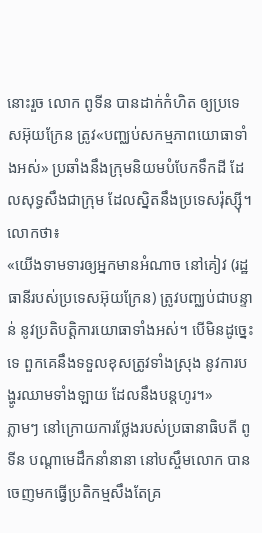នោះរួច លោក ពូទីន បានដាក់កំហិត ឲ្យប្រទេសអ៊ុយក្រែន ត្រូវ«បញ្ឈប់សកម្មភាពយោធាទាំងអស់» ប្រឆាំងនឹងក្រុមនិយមបំបែកទឹកដី ដែលសុទ្ធសឹងជាក្រុម ដែលស្និតនឹងប្រទេសរ៉ុស្ស៊ី។ លោកថា៖
«យើងទាមទារឲ្យអ្នកមានអំណាច នៅគៀវ (រដ្ឋធានីរបស់ប្រទេសអ៊ុយក្រែន) ត្រូវបញ្ឈប់ជាបន្ទាន់ នូវប្រតិបត្តិការយោធាទាំងអស់។ បើមិនដូច្នេះទេ ពួកគេនឹងទទួលខុសត្រូវទាំងស្រុង នូវការបង្ហូរឈាមទាំងឡាយ ដែលនឹងបន្តហូរ។»
ភ្លាមៗ នៅក្រោយការថ្លែងរបស់ប្រធានាធិបតី ពូទីន បណ្ដាមេដឹកនាំនានា នៅបស្ចឹមលោក បានចេញមកធ្វើប្រតិកម្មសឹងតែគ្រ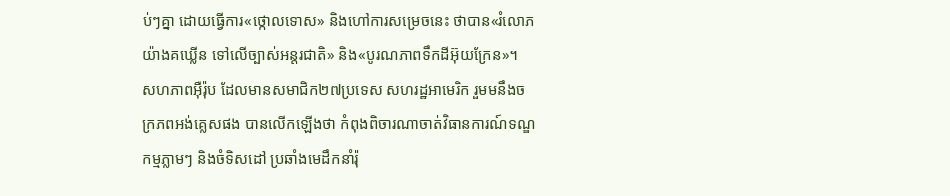ប់ៗគ្នា ដោយធ្វើការ«ថ្កោលទោស» និងហៅការសម្រេចនេះ ថាបាន«រំលោភយ៉ាងគឃ្លើន ទៅលើច្បាស់អន្តរជាតិ» និង«បូរណភាពទឹកដីអ៊ុយក្រែន»។
សហភាពអ៊ឺរ៉ុប ដែលមានសមាជិក២៧ប្រទេស សហរដ្ឋអាមេរិក រួមមនឹងចក្រភពអង់គ្លេសផង បានលើកឡើងថា កំពុងពិចារណាចាត់វិធានការណ៍ទណ្ឌកម្មភ្លាមៗ និងចំទិសដៅ ប្រឆាំងមេដឹកនាំរ៉ុ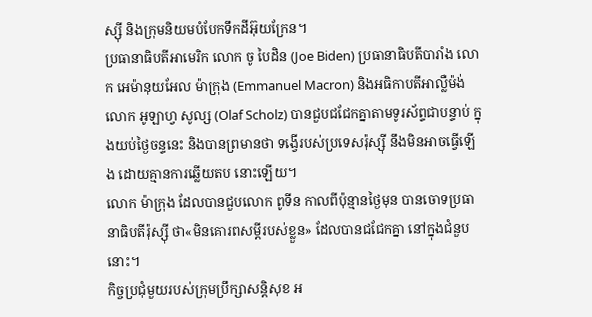ស្ស៊ី និងក្រុមនិយមបំបែកទឹកដីអ៊ុយក្រែន។
ប្រធានាធិបតីអាមេរិក លោក ចូ បៃដិន (Joe Biden) ប្រធានាធិបតីបារាំង លោក អេម៉ានុយអែល ម៉ាក្រុង (Emmanuel Macron) និងអធិកាបតីអាល្លឺម៉ង់ លោក អូឡាហ្វ សូល្ស (Olaf Scholz) បានជួបជជែកគ្នាតាមទូរស័ព្ទជាបន្ទាប់ ក្នុងយប់ថ្ងៃចន្ទនេះ និងបានព្រមានថា ទង្វើរបស់ប្រទេសរ៉ុស្ស៊ី នឹងមិនអាចធ្វើឡើង ដោយគ្មានការឆ្លើយតប នោះឡើយ។
លោក ម៉ាក្រុង ដែលបានជួបលោក ពូទីន កាលពីប៉ុន្មានថ្ងៃមុន បានចោទប្រធានាធិបតីរ៉ុស្ស៊ី ថា«មិនគោរពសម្ដីរបស់ខ្លួន» ដែលបានជជែកគ្នា នៅក្នុងជំនួបនោះ។
កិច្ចប្រជុំមួយរបស់ក្រុមប្រឹក្សាសន្តិសុខ អ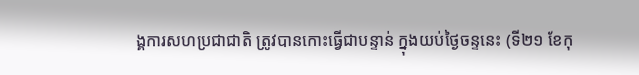ង្គការសហប្រជាជាតិ ត្រូវបានកោះធ្វើជាបន្ទាន់ ក្នុងយប់ថ្ងៃចន្ទនេះ (ទី២១ ខែកុ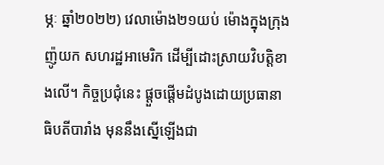ម្ភៈ ឆ្នាំ២០២២) វេលាម៉ោង២១យប់ ម៉ោងក្នុងក្រុង ញ៉ូយក សហរដ្ឋអាមេរិក ដើម្បីដោះស្រាយវិបត្តិខាងលើ។ កិច្ចប្រជុំនេះ ផ្ដួចផ្ដើមដំបូងដោយប្រធានាធិបតីបារាំង មុននឹងស្នើឡើងជា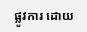ផ្លូវការ ដោយ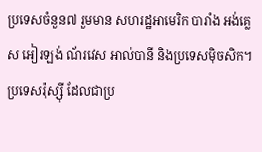ប្រទេសចំនួន៧ រួមមាន សហរដ្ឋអាមេរិក បារាំង អង់គ្លេស អៀរឡង់ ណ័រវេស អាល់បានី និងប្រទេសម៉ិចសិក។ ប្រទេសរ៉ុស្ស៊ី ដែលជាប្រ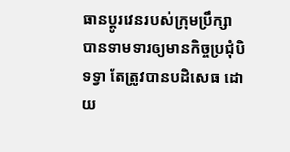ធានប្ដូរវេនរបស់ក្រុមប្រឹក្សា បានទាមទារឲ្យមានកិច្ចប្រជុំបិទទ្វា តែត្រូវបានបដិសេធ ដោយ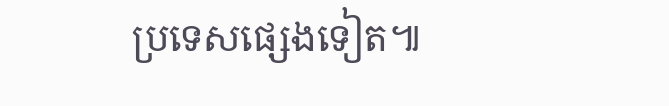ប្រទេសផ្សេងទៀត៕